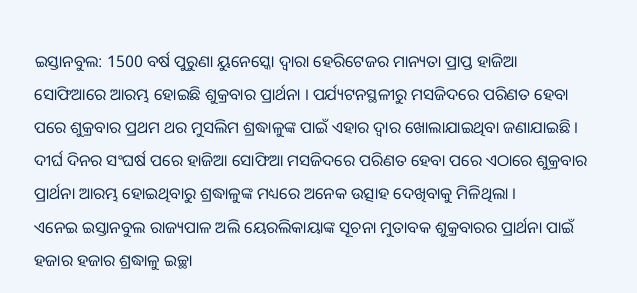ଇସ୍ତାନବୁଲ: 1500 ବର୍ଷ ପୁରୁଣା ୟୁନେସ୍କୋ ଦ୍ବାରା ହେରିଟେଜର ମାନ୍ୟତା ପ୍ରାପ୍ତ ହାଜିଆ ସୋଫିଆରେ ଆରମ୍ଭ ହୋଇଛି ଶୁକ୍ରବାର ପ୍ରାର୍ଥନା । ପର୍ଯ୍ୟଟନସ୍ଥଳୀରୁ ମସଜିଦରେ ପରିଣତ ହେବା ପରେ ଶୁକ୍ରବାର ପ୍ରଥମ ଥର ମୁସଲିମ ଶ୍ରଦ୍ଧାଳୁଙ୍କ ପାଇଁ ଏହାର ଦ୍ବାର ଖୋଲାଯାଇଥିବା ଜଣାଯାଇଛି । ଦୀର୍ଘ ଦିନର ସଂଘର୍ଷ ପରେ ହାଜିଆ ସୋଫିଆ ମସଜିଦରେ ପରିଣତ ହେବା ପରେ ଏଠାରେ ଶୁକ୍ରବାର ପ୍ରାର୍ଥନା ଆରମ୍ଭ ହୋଇଥିବାରୁ ଶ୍ରଦ୍ଧାଳୁଙ୍କ ମଧ୍ୟରେ ଅନେକ ଉତ୍ସାହ ଦେଖିବାକୁ ମିଳିଥିଲା ।
ଏନେଇ ଇସ୍ତାନବୁଲ ରାଜ୍ୟପାଳ ଅଲି ୟେରଲିକାୟାଙ୍କ ସୂଚନା ମୁତାବକ ଶୁକ୍ରବାରର ପ୍ରାର୍ଥନା ପାଇଁ ହଜାର ହଜାର ଶ୍ରଦ୍ଧାଳୁ ଇଚ୍ଛା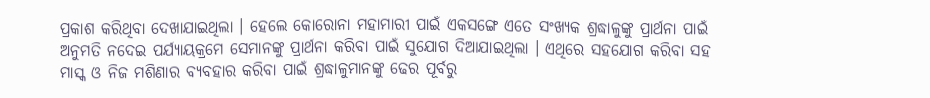ପ୍ରକାଶ କରିଥିବା ଦେଖାଯାଇଥିଲା । ହେଲେ କୋରୋନା ମହାମାରୀ ପାଇଁ ଏକସଙ୍ଗେ ଏତେ ସଂଖ୍ୟକ ଶ୍ରଦ୍ଧାଳୁଙ୍କୁ ପ୍ରାର୍ଥନା ପାଇଁ ଅନୁମତି ନଦେଇ ପର୍ଯ୍ୟାୟକ୍ରମେ ସେମାନଙ୍କୁ ପ୍ରାର୍ଥନା କରିବା ପାଇଁ ସୁଯୋଗ ଦିଆଯାଇଥିଲା । ଏଥିରେ ସହଯୋଗ କରିବା ସହ ମାସ୍କ ଓ ନିଜ ମଶିଣାର ବ୍ୟବହାର କରିବା ପାଇଁ ଶ୍ରଦ୍ଧାଳୁମାନଙ୍କୁ ଢେର ପୂର୍ବରୁ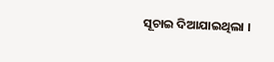ସୂଚାଇ ଦିଆଯାଇଥିଲା ।